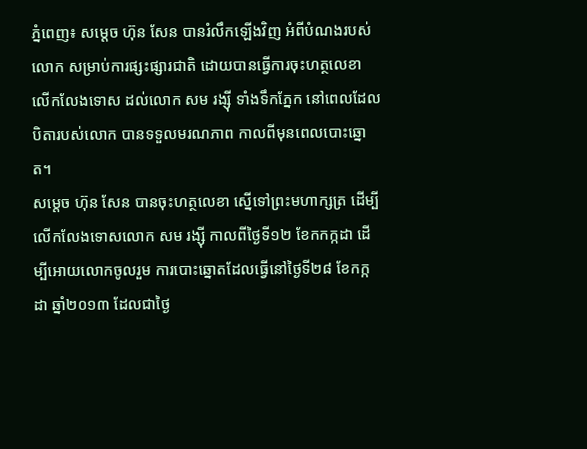ភ្នំពេញ៖ សម្តេច ហ៊ុន សែន បានរំលឹកឡើងវិញ អំពីបំណងរបស់លោក សម្រាប់ការផ្សះផ្សារជាតិ ដោយបានធ្វើការចុះហត្ថលេខា លើកលែងទោស ដល់លោក សម រង្ស៊ី ទាំងទឹកភ្នែក នៅពេលដែលបិតារបស់លោក បានទទួលមរណភាព កាលពីមុនពេលបោះឆ្នោត។
សម្តេច ហ៊ុន សែន បានចុះហត្ថលេខា ស្នើទៅព្រះមហាក្សត្រ ដើម្បីលើកលែងទោសលោក សម រង្ស៊ី កាលពីថ្ងៃទី១២ ខែកកក្កដា ដើម្បីអោយលោកចូលរួម ការបោះឆ្នោតដែលធ្វើនៅថ្ងៃទី២៨ ខែកក្កដា ឆ្នាំ២០១៣ ដែលជាថ្ងៃ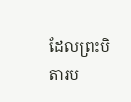ដែលព្រះបិតារប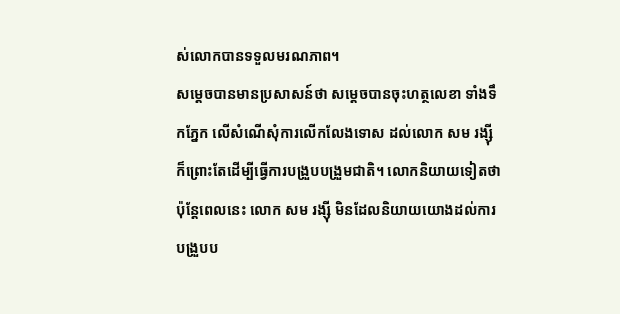ស់លោកបានទទួលមរណភាព។
សម្តេចបានមានប្រសាសន៍ថា សម្តេចបានចុះហត្ថលេខា ទាំងទឹកភ្នែក លើសំណើសុំការលើកលែងទោស ដល់លោក សម រង្ស៊ី ក៏ព្រោះតែដើម្បីធ្វើការបង្រួបបង្រួមជាតិ។ លោកនិយាយទៀតថា ប៉ុន្តែពេលនេះ លោក សម រង្ស៊ី មិនដែលនិយាយយោងដល់ការបង្រួបប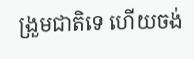ង្រួមជាតិទេ ហើយចង់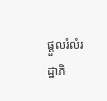ផ្តួលរំលំរដ្ឋាភិ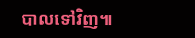បាលទៅវិញ៕